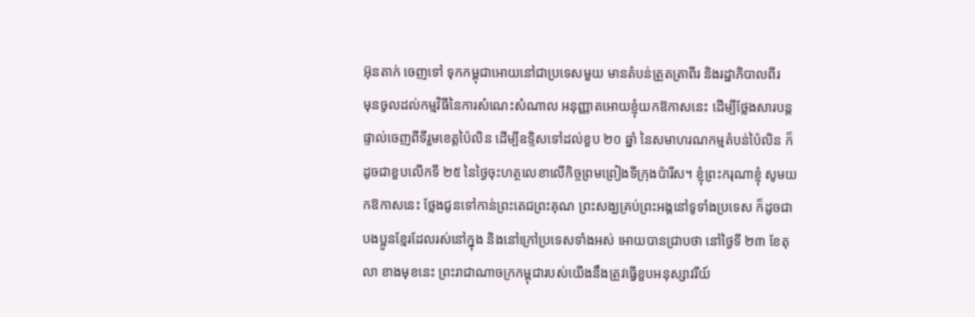អ៊ុនតាក់ ចេញទៅ ទុកកម្ពុជាអោយនៅជាប្រទេសមួយ មានតំបន់ត្រួតត្រាពីរ និងរដ្ឋាភិបាលពីរ
មុនចូលដល់កម្មវិធីនៃការសំណេះសំណាល អនុញ្ញាតអោយខ្ញុំយកឱកាសនេះ ដើម្បីថ្លែងសារបន្តផ្ទាល់ចេញពីទីរួមខេត្តប៉ៃលិន ដើម្បីឧទិ្ទសទៅដល់ខួប ២០ ឆ្នាំ នៃសមាហរណកម្មតំបន់ប៉ៃលិន ក៏ដូចជាខួបលើកទី ២៥ នៃថ្ងៃចុះហត្ថលេខាលើកិច្ចព្រមព្រៀងទីក្រុងប៉ារីស។ ខ្ញុំព្រះករុណាខ្ញុំ សូមយកឱកាសនេះ ថ្លែងជូនទៅកាន់ព្រះតេជព្រះគុណ ព្រះសង្ឃគ្រប់ព្រះអង្គនៅទូទាំងប្រទេស ក៏ដូចជាបងប្អូនខ្មែរដែលរស់នៅក្នុង និងនៅក្រៅប្រទេសទាំងអស់ អោយបានជ្រាបថា នៅថ្ងៃទី ២៣ ខែតុលា ខាងមុខនេះ ព្រះរាជាណាចក្រកម្ពុជារបស់យើងនឹងត្រូវធ្វើខួបអនុស្សាវរីយ៍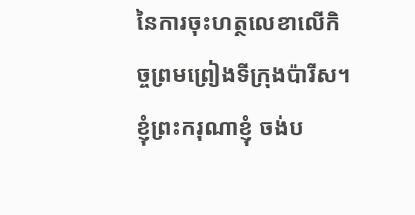នៃការចុះហត្ថលេខាលើកិច្ចព្រមព្រៀងទីក្រុងប៉ារីស។
ខ្ញុំព្រះករុណាខ្ញុំ ចង់ប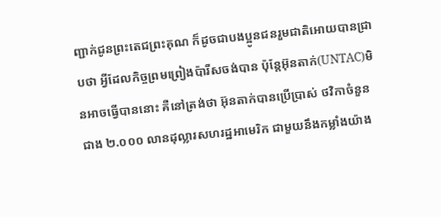ញ្ជាក់ជូនព្រះតេជព្រះគុណ ក៏ដូចជាបងប្អូនជនរួមជាតិអោយបានជ្រាបថា អ្វីដែលកិច្ចព្រមព្រៀងប៉ារីសចង់បាន ប៉ុន្តែអ៊ុនតាក់(UNTAC)មិនអាចធ្វើបាននោះ គឺនៅត្រង់ថា អ៊ុនតាក់បានប្រើប្រាស់ ថវិកាចំនួនជាង ២.០០០ លានដុល្លារសហរដ្ឋអាមេរិក ជាមួយនឹងកម្លាំងយ៉ាង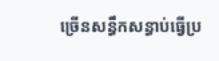ច្រើនសន្ធឹកសន្ធាប់ធ្វើប្រ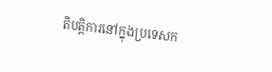តិបត្តិការនៅក្នុងប្រទេសក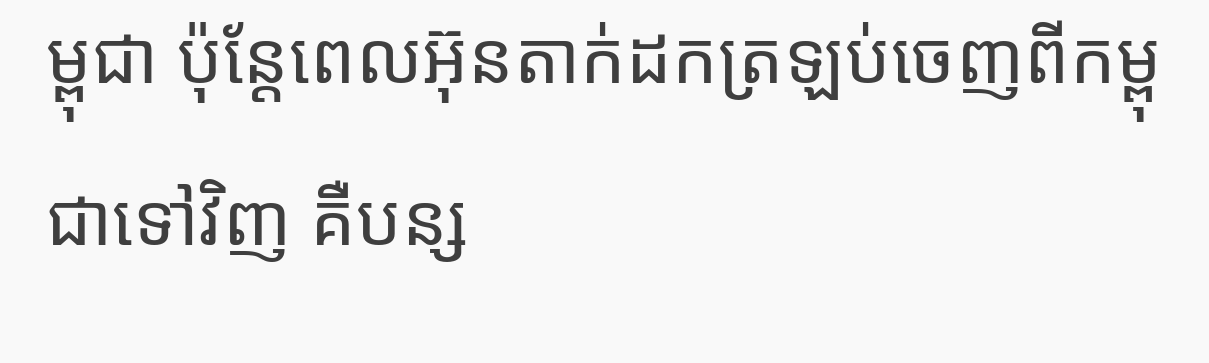ម្ពុជា ប៉ុន្តែពេលអ៊ុនតាក់ដកត្រឡប់ចេញពីកម្ពុជាទៅវិញ គឺបន្ស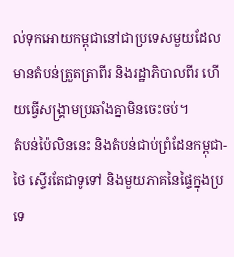ល់ទុកអោយកម្ពុជានៅជាប្រទេសមួយដែលមានតំបន់ត្រួតត្រាពីរ និងរដ្ឋាភិបាលពីរ ហើយធ្វើសង្រ្គាមប្រឆាំងគ្នាមិនចេះចប់។
តំបន់ប៉ៃលិននេះ និងតំបន់ជាប់ព្រំដែនកម្ពុជា-ថៃ ស្ទើរតែជាទូទៅ និងមួយភាគនៃផ្ទៃក្នុងប្រទេ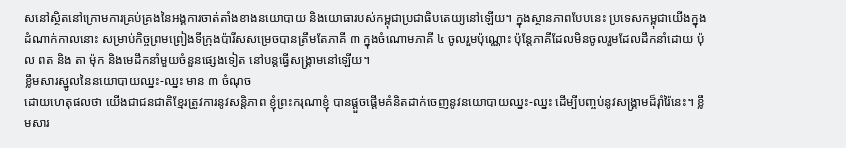សនៅស្ថិតនៅក្រោមការគ្រប់គ្រងនៃអង្គការចាត់តាំងខាងនយោបាយ និងយោធារបស់កម្ពុជាប្រជាធិបតេយ្យនៅឡើយ។ ក្នុងស្ថានភាពបែបនេះ ប្រទេសកម្ពុជាយើងក្នុងដំណាក់កាលនោះ សម្រាប់កិច្ចព្រមព្រៀងទីក្រុងប៉ារីសសម្រេចបានត្រឹមតែភាគី ៣ ក្នុងចំណោមភាគី ៤ ចូលរួមប៉ុណ្ណោះ ប៉ុន្តែភាគីដែលមិនចូលរួមដែលដឹកនាំដោយ ប៉ុល ពត និង តា ម៉ុក និងមេដឹកនាំមួយចំនួនផ្សេងទៀត នៅបន្តធ្វើសង្រ្គាមនៅឡើយ។
ខ្លឹមសារស្នូលនៃនយោបាយឈ្នះ-ឈ្នះ មាន ៣ ចំណុច
ដោយហេតុផលថា យើងជាជនជាតិខ្មែរត្រូវការនូវសន្តិភាព ខ្ញុំព្រះករុណាខ្ញុំ បានផ្ដួចផ្ដើមគំនិតដាក់ចេញនូវនយោបាយឈ្នះ-ឈ្នះ ដើម្បីបញ្ចប់នូវសង្រ្គាមដ៏រ៉ាំរ៉ៃនេះ។ ខ្លឹមសារ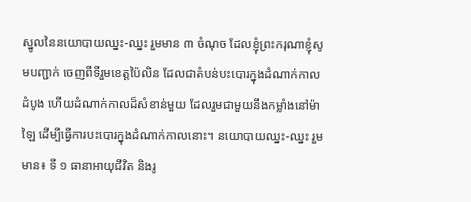ស្នូលនៃនយោបាយឈ្នះ-ឈ្នះ រួមមាន ៣ ចំណុច ដែលខ្ញុំព្រះករុណាខ្ញុំសូមបញ្ជាក់ ចេញពីទីរួមខេត្តប៉ៃលិន ដែលជាតំបន់បះបោរក្នុងដំណាក់កាលដំបូង ហើយដំណាក់កាលដ៏សំខាន់មួយ ដែលរួមជាមួយនឹងកម្លាំងនៅម៉ាឡៃ ដើម្បីធ្វើការបះបោរក្នុងដំណាក់កាលនោះ។ នយោបាយឈ្នះ-ឈ្នះ រួមមាន៖ ទី ១ ធានាអាយុជីវិត និងរូ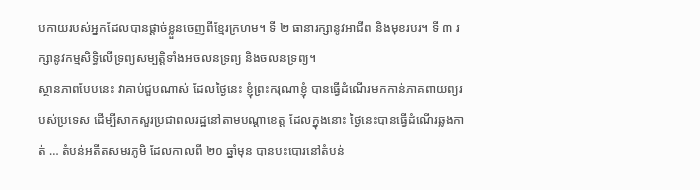បកាយរបស់អ្នកដែលបានផ្ដាច់ខ្លួនចេញពីខ្មែរក្រហម។ ទី ២ ធានារក្សានូវអាជីព និងមុខរបរ។ ទី ៣ រក្សានូវកម្មសិទ្ធិលើទ្រព្យសម្បត្តិទាំងអចលនទ្រព្យ និងចលនទ្រព្យ។
ស្ថានភាពបែបនេះ វាគាប់ជួបណាស់ ដែលថ្ងៃនេះ ខ្ញុំព្រះករុណាខ្ញុំ បានធ្វើដំណើរមកកាន់ភាគពាយព្យរបស់ប្រទេស ដើម្បីសាកសួរប្រជាពលរដ្ឋនៅតាមបណ្តាខេត្ត ដែលក្នុងនោះ ថ្ងៃនេះបានធ្វើដំណើរឆ្លងកាត់ … តំបន់អតីតសមរភូមិ ដែលកាលពី ២០ ឆ្នាំមុន បានបះបោរនៅតំបន់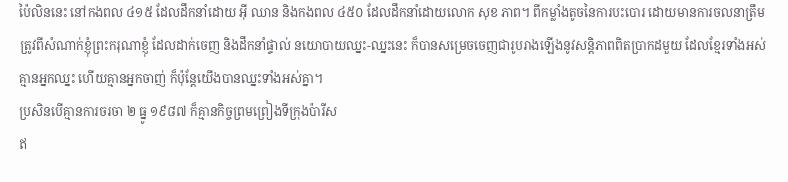ប៉ៃលិននេះ នៅកងពល ៤១៥ ដែលដឹកនាំដោយ អ៊ី ឈាន និងកងពល ៤៥០ ដែលដឹកនាំដោយលោក សុខ ភាព។ ពីកម្លាំងតូចនៃការបះបោរ ដោយមានការចលនាត្រឹមត្រូវពីសំណាក់ខ្ញុំព្រះករុណាខ្ញុំ ដែលដាក់ចេញ និងដឹកនាំផ្ទាល់ នយោបាយឈ្នះ-ឈ្នះនេះ ក៏បានសម្រេចចេញជារូបរាងឡើងនូវសន្តិភាពពិតប្រាកដមួយ ដែលខ្មែរទាំងអស់គ្មានអ្នកឈ្នះ ហើយគ្មានអ្នកចាញ់ ក៏ប៉ុន្តែយើងបានឈ្នះទាំងអស់គ្នា។
ប្រសិនបើគ្មានការចរចា ២ ធ្នូ ១៩៨៧ ក៏គ្មានកិច្ចព្រមព្រៀងទីក្រុងប៉ារីស
ឥ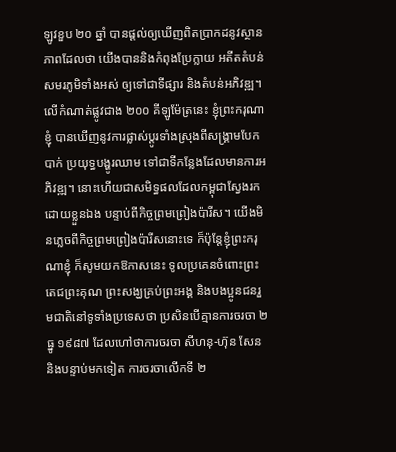ឡូវខួប ២០ ឆ្នាំ បានផ្តល់ឲ្យឃើញពិតប្រាកដនូវស្ថានភាពដែលថា យើងបាននិងកំពុងប្រែក្លាយ អតីតតំបន់សមរភូមិទាំងអស់ ឲ្យទៅជាទីផ្សារ និងតំបន់អភិវឌ្ឍ។ លើកំណាត់ផ្លូវជាង ២០០ គីឡូម៉ែត្រនេះ ខ្ញុំព្រះករុណាខ្ញុំ បានឃើញនូវការផ្លាស់ប្តូរទាំងស្រុងពីសង្គ្រាមបែកបាក់ ប្រយុទ្ធបង្ហូរឈាម ទៅជាទីកន្លែងដែលមានការអភិវឌ្ឍ។ នោះហើយជាសមិទ្ធផលដែលកម្ពុជាស្វែងរកដោយខ្លួនឯង បន្ទាប់ពីកិច្ចព្រមព្រៀងប៉ារីស។ យើងមិនភ្លេចពីកិច្ចព្រមព្រៀងប៉ារីសនោះទេ ក៏ប៉ុន្តែខ្ញុំព្រះករុណាខ្ញុំ ក៏សូមយកឱកាសនេះ ទូលប្រគេនចំពោះព្រះតេជព្រះគុណ ព្រះសង្ឃគ្រប់ព្រះអង្គ និងបងប្អូនជនរួមជាតិនៅទូទាំងប្រទេសថា ប្រសិនបើគ្មានការចរចា ២ ធ្នូ ១៩៨៧ ដែលហៅថាការចរចា សីហនុ-ហ៊ុន សែន និងបន្ទាប់មកទៀត ការចរចាលើកទី ២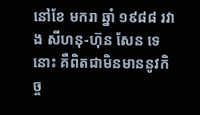នៅខែ មករា ឆ្នាំ ១៩៨៨ រវាង សីហនុ-ហ៊ុន សែន ទេនោះ គឺពិតជាមិនមាននូវកិច្ច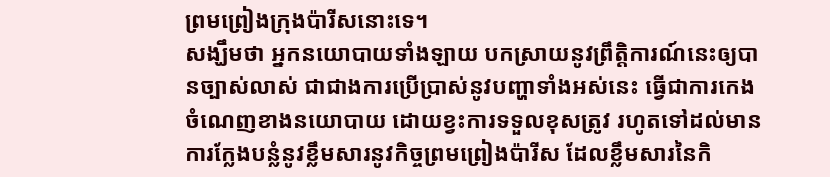ព្រមព្រៀងក្រុងប៉ារីសនោះទេ។
សង្ឃឹមថា អ្នកនយោបាយទាំងឡាយ បកស្រាយនូវព្រឹត្តិការណ៍នេះឲ្យបានច្បាស់លាស់ ជាជាងការប្រើប្រាស់នូវបញ្ហាទាំងអស់នេះ ធ្វើជាការកេងចំណេញខាងនយោបាយ ដោយខ្វះការទទួលខុសត្រូវ រហូតទៅដល់មានការក្លែងបន្លំនូវខ្លឹមសារនូវកិច្ចព្រមព្រៀងប៉ារីស ដែលខ្លឹមសារនៃកិ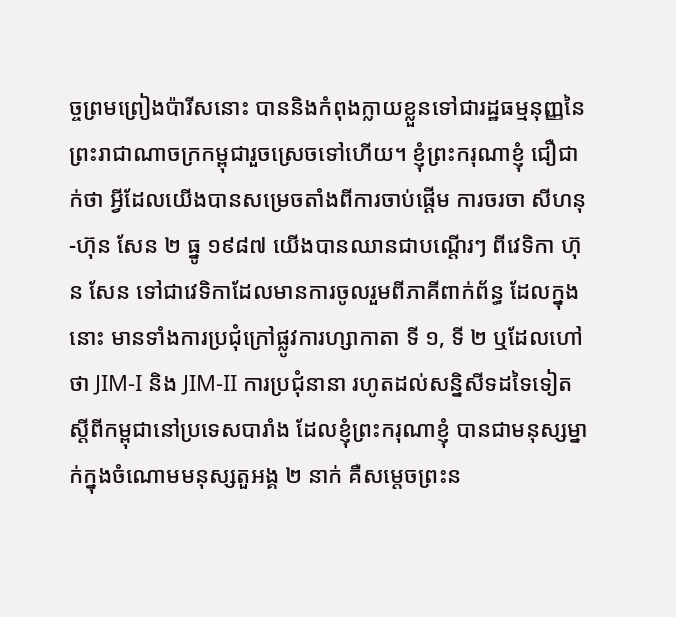ច្ចព្រមព្រៀងប៉ារីសនោះ បាននិងកំពុងក្លាយខ្លួនទៅជារដ្ឋធម្មនុញ្ញនៃព្រះរាជាណាចក្រកម្ពុជារួចស្រេចទៅហើយ។ ខ្ញុំព្រះករុណាខ្ញុំ ជឿជាក់ថា អ្វីដែលយើងបានសម្រេចតាំងពីការចាប់ផ្តើម ការចរចា សីហនុ-ហ៊ុន សែន ២ ធ្នូ ១៩៨៧ យើងបានឈានជាបណ្តើរៗ ពីវេទិកា ហ៊ុន សែន ទៅជាវេទិកាដែលមានការចូលរួមពីភាគីពាក់ព័ន្ធ ដែលក្នុងនោះ មានទាំងការប្រជុំក្រៅផ្លូវការហ្សាកាតា ទី ១, ទី ២ ឬដែលហៅថា JIM-I និង JIM-II ការប្រជុំនានា រហូតដល់សន្និសីទដទៃទៀតស្តីពីកម្ពុជានៅប្រទេសបារាំង ដែលខ្ញុំព្រះករុណាខ្ញុំ បានជាមនុស្សម្នាក់ក្នុងចំណោមមនុស្សតួអង្គ ២ នាក់ គឺសម្តេចព្រះន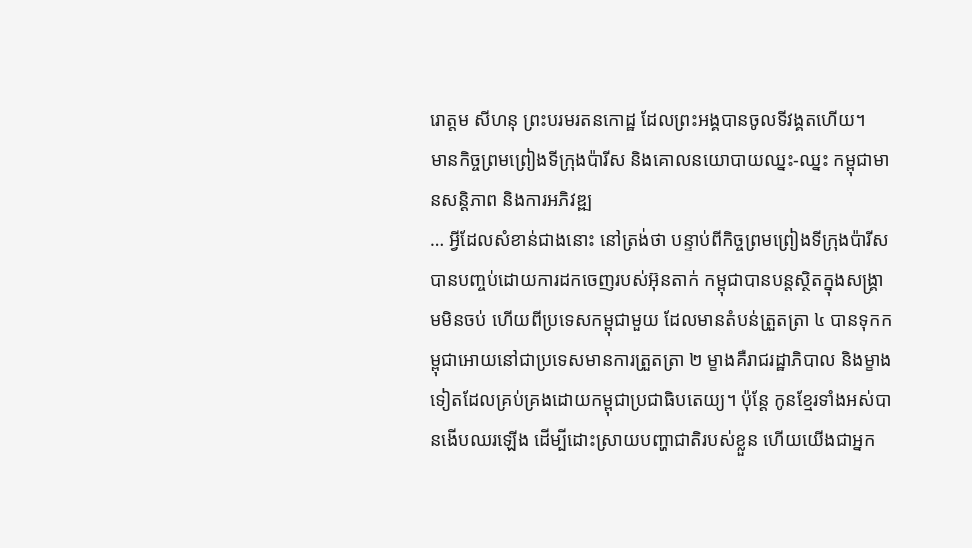រោត្តម សីហនុ ព្រះបរមរតនកោដ្ឋ ដែលព្រះអង្គបានចូលទីវង្គតហើយ។
មានកិច្ចព្រមព្រៀងទីក្រុងប៉ារីស និងគោលនយោបាយឈ្នះ-ឈ្នះ កម្ពុជាមានសន្ដិភាព និងការអភិវឌ្ឍ
… អ្វីដែលសំខាន់ជាងនោះ នៅត្រង់ថា បន្ទាប់ពីកិច្ចព្រមព្រៀងទីក្រុងប៉ារីស បានបញ្ចប់ដោយការដកចេញរបស់អ៊ុនតាក់ កម្ពុជាបានបន្តស្ថិតក្នុងសង្រ្គាមមិនចប់ ហើយពីប្រទេសកម្ពុជាមួយ ដែលមានតំបន់ត្រួតត្រា ៤ បានទុកកម្ពុជាអោយនៅជាប្រទេសមានការត្រួតត្រា ២ ម្ខាងគឺរាជរដ្ឋាភិបាល និងម្ខាងទៀតដែលគ្រប់គ្រងដោយកម្ពុជាប្រជាធិបតេយ្យ។ ប៉ុន្តែ កូនខ្មែរទាំងអស់បានងើបឈរឡើង ដើម្បីដោះស្រាយបញ្ហាជាតិរបស់ខ្លួន ហើយយើងជាអ្នក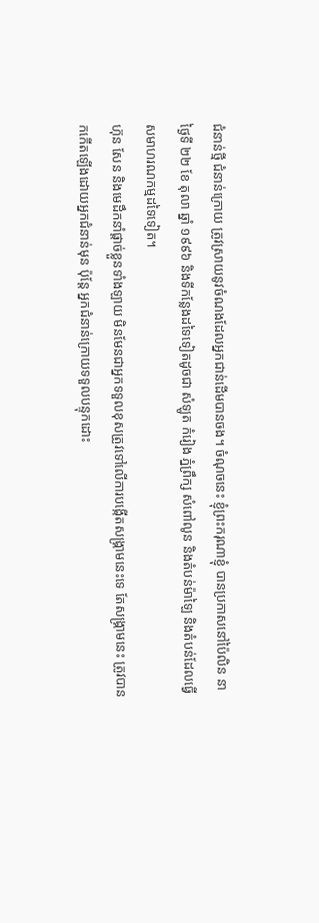ជំនាន់ថ្មី ជំនាន់ក្រោយ ត្រូវស្រាយនូវចំណងដែលអ្នកជាន់ដើមបានចង។ ចំណុចនេះ ខ្ញុំព្រះករុណាខ្ញុំ បានប្រកាសនៅប៉ៃលិន នាថ្ងៃទី ២២ ខែ តុលា ឆ្នាំ ១៩៩៦ និងទីកន្លែងដទៃទៀតដូចជា សំឡូត កំរៀង ភ្នំព្រឹក្ស សំពៅលូន និងតំបន់ម៉ាឡៃ និងតំបន់ដែលធ្វើសមាហរណកម្មដទៃទៀត។
ហ៊ុន សែន និងមេដឹកនាំផ្តាច់ខ្លួនទាំងឡាយ មិនមែនជាអ្នកទទួលខុសត្រូវទៅលើការបង្កើតសង្គ្រាមនេះទេ តែសង្គ្រាមនេះ ត្រូវបានកកើតឡើងដោយអ្នកជំនាន់មុន ប៉ុន្តែ អ្នកជំនាន់ក្រោយទទួលបន្ទុកដោះ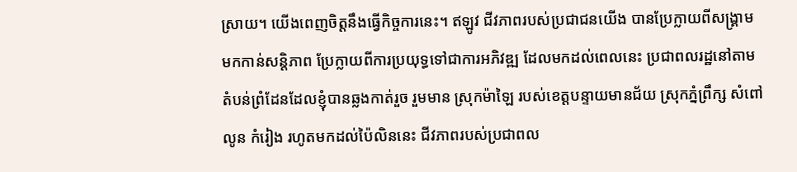ស្រាយ។ យើងពេញចិត្តនឹងធ្វើកិច្ចការនេះ។ ឥឡូវ ជីវភាពរបស់ប្រជាជនយើង បានប្រែក្លាយពីសង្គ្រាម មកកាន់សន្តិភាព ប្រែក្លាយពីការប្រយុទ្ធទៅជាការអភិវឌ្ឍ ដែលមកដល់ពេលនេះ ប្រជាពលរដ្ឋនៅតាមតំបន់ព្រំដែនដែលខ្ញុំបានឆ្លងកាត់រួច រួមមាន ស្រុកម៉ាឡៃ របស់ខេត្តបន្ទាយមានជ័យ ស្រុកភ្នំព្រឹក្ស សំពៅលូន កំរៀង រហូតមកដល់ប៉ៃលិននេះ ជីវភាពរបស់ប្រជាពល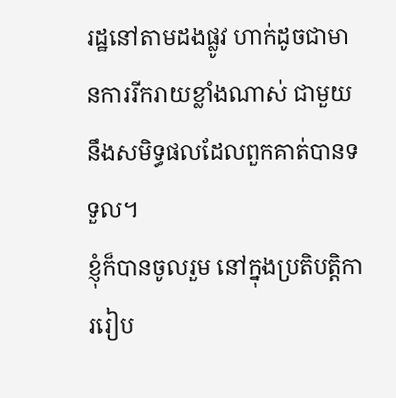រដ្ឋនៅតាមដងផ្លូវ ហាក់ដូចជាមានការរីករាយខ្លាំងណាស់ ជាមួយនឹងសមិទ្ធផលដែលពួកគាត់បានទទួល។
ខ្ញុំក៏បានចូលរួម នៅក្នុងប្រតិបត្តិការរៀប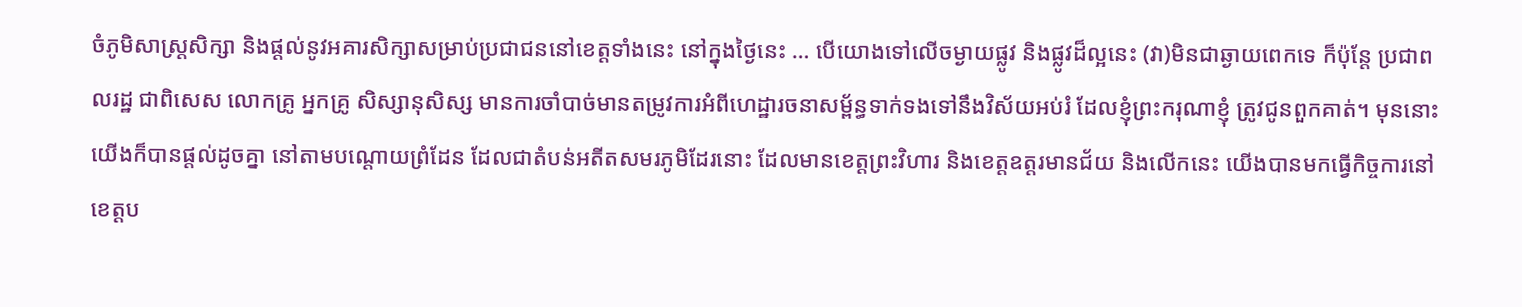ចំភូមិសាស្រ្តសិក្សា និងផ្តល់នូវអគារសិក្សាសម្រាប់ប្រជាជននៅខេត្តទាំងនេះ នៅក្នុងថ្ងៃនេះ … បើយោងទៅលើចម្ងាយផ្លូវ និងផ្លូវដ៏ល្អនេះ (វា)មិនជាឆ្ងាយពេកទេ ក៏ប៉ុន្តែ ប្រជាពលរដ្ឋ ជាពិសេស លោកគ្រូ អ្នកគ្រូ សិស្សានុសិស្ស មានការចាំបាច់មានតម្រូវការអំពីហេដ្ឋារចនាសម្ព័ន្ធទាក់ទងទៅនឹងវិស័យអប់រំ ដែលខ្ញុំព្រះករុណាខ្ញុំ ត្រូវជូនពួកគាត់។ មុននោះ យើងក៏បានផ្តល់ដូចគ្នា នៅតាមបណ្តោយព្រំដែន ដែលជាតំបន់អតីតសមរភូមិដែរនោះ ដែលមានខេត្តព្រះវិហារ និងខេត្តឧត្តរមានជ័យ និងលើកនេះ យើងបានមកធ្វើកិច្ចការនៅខេត្តប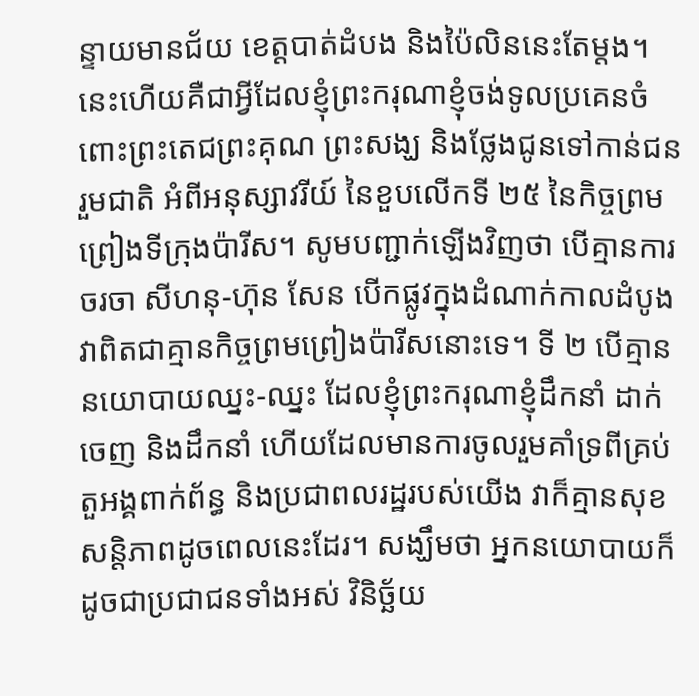ន្ទាយមានជ័យ ខេត្តបាត់ដំបង និងប៉ៃលិននេះតែម្តង។
នេះហើយគឺជាអ្វីដែលខ្ញុំព្រះករុណាខ្ញុំចង់ទូលប្រគេនចំពោះព្រះតេជព្រះគុណ ព្រះសង្ឃ និងថ្លែងជូនទៅកាន់ជនរួមជាតិ អំពីអនុស្សាវរីយ៍ នៃខួបលើកទី ២៥ នៃកិច្ចព្រមព្រៀងទីក្រុងប៉ារីស។ សូមបញ្ជាក់ឡើងវិញថា បើគ្មានការចរចា សីហនុ-ហ៊ុន សែន បើកផ្លូវក្នុងដំណាក់កាលដំបូង វាពិតជាគ្មានកិច្ចព្រមព្រៀងប៉ារីសនោះទេ។ ទី ២ បើគ្មាននយោបាយឈ្នះ-ឈ្នះ ដែលខ្ញុំព្រះករុណាខ្ញុំដឹកនាំ ដាក់ចេញ និងដឹកនាំ ហើយដែលមានការចូលរួមគាំទ្រពីគ្រប់តួអង្គពាក់ព័ន្ធ និងប្រជាពលរដ្ឋរបស់យើង វាក៏គ្មានសុខសន្តិភាពដូចពេលនេះដែរ។ សង្ឃឹមថា អ្នកនយោបាយក៏ដូចជាប្រជាជនទាំងអស់ វិនិច្ឆ័យ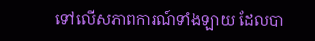ទៅលើសភាពការណ៍ទាំងឡាយ ដែលបា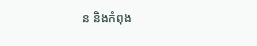ន និងកំពុង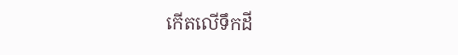កើតលើទឹកដី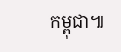កម្ពុជា៕